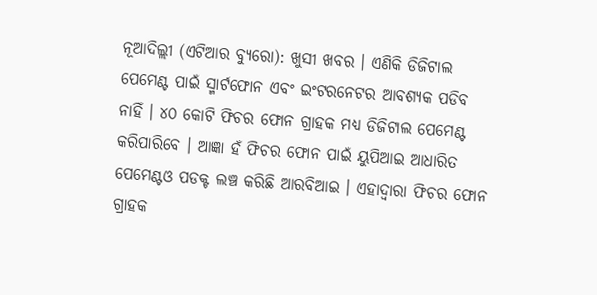ନୂଆଦିଲ୍ଲୀ (ଏଟିଆର ବ୍ୟୁରୋ): ଖୁସୀ ଖବର । ଏଣିକି ଡିଜିଟାଲ ପେମେଣ୍ଟ ପାଇଁ ସ୍ମାର୍ଟଫୋନ ଏବଂ ଇଂଟରନେଟର ଆବଶ୍ୟକ ପଡିବ ନାହିଁ । ୪୦ କୋଟି ଫିଚର ଫୋନ ଗ୍ରାହକ ମଧ୍ୟ ଡିଜିଟାଲ ପେମେଣ୍ଟ କରିପାରିବେ । ଆଜ୍ଞା ହଁ ଫିଚର ଫୋନ ପାଇଁ ୟୁପିଆଇ ଆଧାରିତ ପେମେଣ୍ଟଓ ପଡକ୍ଟ ଲଞ୍ଚ କରିଛି ଆରବିଆଇ । ଏହାଦ୍ୱାରା ଫିଚର ଫୋନ ଗ୍ରାହକ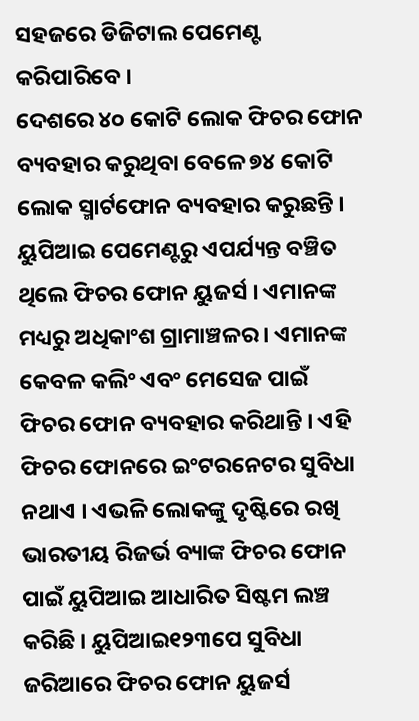ସହଜରେ ଡିଜିଟାଲ ପେମେଣ୍ଟ କରିପାରିବେ ।
ଦେଶରେ ୪୦ କୋଟି ଲୋକ ଫିଚର ଫୋନ ବ୍ୟବହାର କରୁଥିବା ବେଳେ ୭୪ କୋଟି ଲୋକ ସ୍ମାର୍ଟଫୋନ ବ୍ୟବହାର କରୁଛନ୍ତି । ୟୁପିଆଇ ପେମେଣ୍ଟରୁ ଏପର୍ଯ୍ୟନ୍ତ ବଞ୍ଚିତ ଥିଲେ ଫିଚର ଫୋନ ୟୁଜର୍ସ । ଏମାନଙ୍କ ମଧ୍ୟରୁ ଅଧିକାଂଶ ଗ୍ରାମାଞ୍ଚଳର । ଏମାନଙ୍କ କେବଳ କଲିଂ ଏବଂ ମେସେଜ ପାଇଁ ଫିଚର ଫୋନ ବ୍ୟବହାର କରିଥାନ୍ତି । ଏହି ଫିଚର ଫୋନରେ ଇଂଟରନେଟର ସୁବିଧା ନଥାଏ । ଏଭଳି ଲୋକଙ୍କୁ ଦୃଷ୍ଟିରେ ରଖି ଭାରତୀୟ ରିଜର୍ଭ ବ୍ୟାଙ୍କ ଫିଚର ଫୋନ ପାଇଁ ୟୁପିଆଇ ଆଧାରିତ ସିଷ୍ଟମ ଲଞ୍ଚ କରିଛି । ୟୁପିଆଇ୧୨୩ପେ ସୁବିଧା ଜରିଆରେ ଫିଚର ଫୋନ ୟୁଜର୍ସ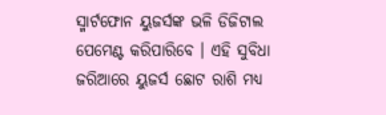ସ୍ମାର୍ଟଫୋନ ୟୁଜର୍ସଙ୍କ ଭଳି ଡିଜିଟାଲ ପେମେଣ୍ଟ କରିପାରିବେ । ଏହି ସୁବିଧା ଜରିଆରେ ୟୁଜର୍ସ ଛୋଟ ରାଶି ମଧ୍ୟ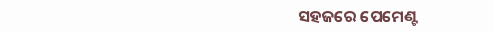ସହଜରେ ପେମେଣ୍ଟ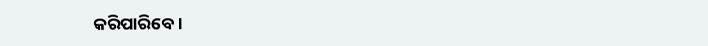କରିପାରିବେ ।